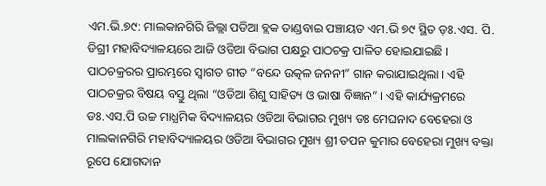ଏମ.ଭି.୭୯: ମାଲକାନଗିରି ଜିଲ୍ଲା ପଡିଆ ବ୍ଲକ ତାଣ୍ଡବାଇ ପଞ୍ଚାୟତ ଏମ.ଭି ୭୯ ସ୍ଥିତ ଡ଼ଃ.ଏସ. ପି. ଡିଗ୍ରୀ ମହାବିଦ୍ୟାଳୟରେ ଆଜି ଓଡିଆ ବିଭାଗ ପକ୍ଷରୁ ପାଠଚକ୍ର ପାଳିତ ହୋଇଯାଇଛି । ପାଠଚକ୍ରରର ପ୍ରାରମ୍ଭରେ ସ୍ବାଗତ ଗୀତ “ବନ୍ଦେ ଉତ୍କଳ ଜନନୀ” ଗାନ କରାଯାଇଥିଲା । ଏହି ପାଠଚକ୍ରର ବିଷୟ ବସ୍ତୁ ଥିଲା “ଓଡିଆ ଶିଶୁ ସାହିତ୍ୟ ଓ ଭାଷା ବିଜ୍ଞାନ” । ଏହି କାର୍ଯ୍ୟକ୍ରମରେ ଡଃ.ଏସ.ପି ଉଚ୍ଚ ମାଧ୍ଯମିକ ବିଦ୍ୟାଳୟର ଓଡିଆ ବିଭାଗର ମୁଖ୍ୟ ଡଃ ମେଘନାଦ ବେହେରା ଓ ମାଲକାନଗିରି ମହାବିଦ୍ୟାଳୟର ଓଡିଆ ବିଭାଗର ମୁଖ୍ୟ ଶ୍ରୀ ତପନ କୁମାର ବେହେରା ମୁଖ୍ୟ ବକ୍ତା ରୂପେ ଯୋଗଦାନ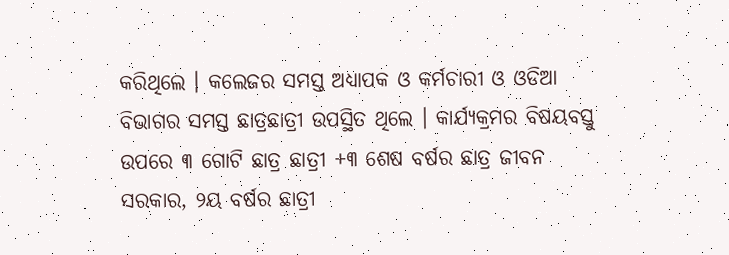କରିଥିଲେ । କଲେଜର ସମସ୍ତ ଅଧ୍ୟାପକ ଓ କର୍ମଚାରୀ ଓ ଓଡିଆ ବିଭାଗର ସମସ୍ତ ଛାତ୍ରଛାତ୍ରୀ ଉପସ୍ଥିତ ଥିଲେ । କାର୍ଯ୍ୟକ୍ରମର ବିଷୟବସ୍ତୁ ଉପରେ ୩ ଗୋଟି ଛାତ୍ର ଛାତ୍ରୀ +୩ ଶେଷ ବର୍ଷର ଛାତ୍ର ଜୀବନ ସରକାର, ୨ୟ ବର୍ଷର ଛାତ୍ରୀ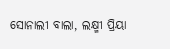ସୋନାଲୀ ବାଲା, ଲକ୍ଷ୍ମୀ ପ୍ରିୟା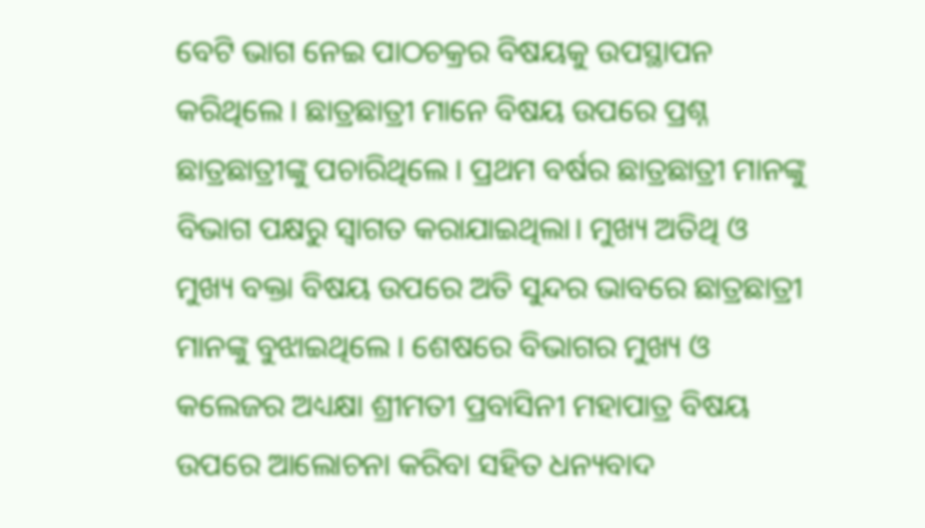ବେଟି ଭାଗ ନେଇ ପାଠଚକ୍ରର ବିଷୟକୁ ଉପସ୍ଥାପନ କରିଥିଲେ । ଛାତ୍ରଛାତ୍ରୀ ମାନେ ବିଷୟ ଉପରେ ପ୍ରଶ୍ନ ଛାତ୍ରଛାତ୍ରୀଙ୍କୁ ପଚାରିଥିଲେ । ପ୍ରଥମ ବର୍ଷର ଛାତ୍ରଛାତ୍ରୀ ମାନଙ୍କୁ ବିଭାଗ ପକ୍ଷରୁ ସ୍ବାଗତ କରାଯାଇଥିଲା। ମୁଖ୍ୟ ଅତିଥି ଓ ମୁଖ୍ୟ ବକ୍ତା ବିଷୟ ଉପରେ ଅତି ସୁନ୍ଦର ଭାବରେ ଛାତ୍ରଛାତ୍ରୀ ମାନଙ୍କୁ ବୁଝାଇଥିଲେ । ଶେଷରେ ବିଭାଗର ମୁଖ୍ୟ ଓ କଲେଜର ଅଧ୍ୟକ୍ଷା ଶ୍ରୀମତୀ ପ୍ରବାସିନୀ ମହାପାତ୍ର ବିଷୟ ଉପରେ ଆଲୋଚନା କରିବା ସହିତ ଧନ୍ୟବାଦ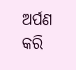ଅର୍ପଣ କରି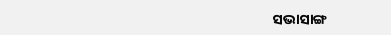ସଭାସାଙ୍ଗ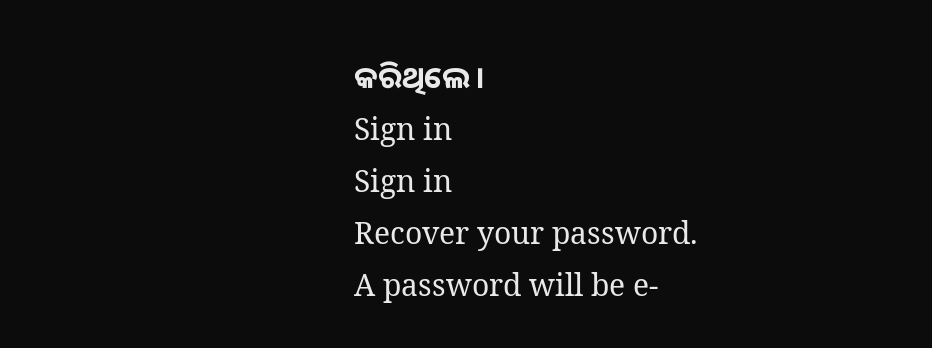କରିଥିଲେ ।
Sign in
Sign in
Recover your password.
A password will be e-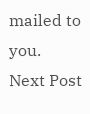mailed to you.
Next Post